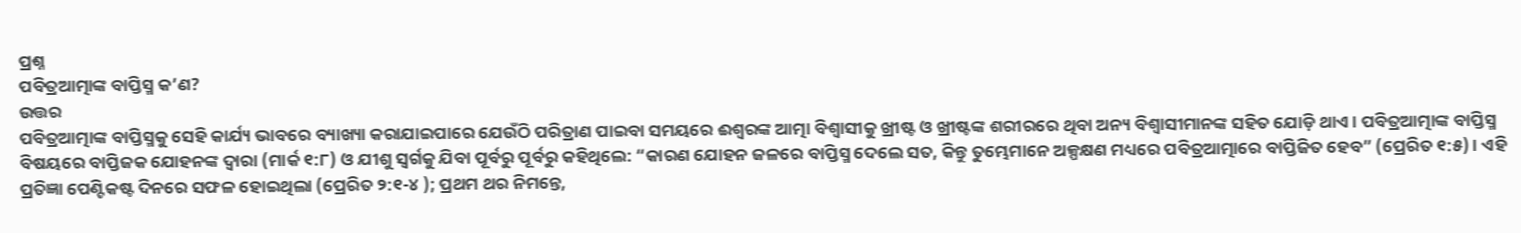ପ୍ରଶ୍ନ
ପବିତ୍ରଆତ୍ମାଙ୍କ ବାପ୍ତିସ୍ମ କ’ଣ?
ଉତ୍ତର
ପବିତ୍ରଆତ୍ମାଙ୍କ ବାପ୍ତିସ୍ମକୁ ସେହି କାର୍ଯ୍ୟ ଭାବରେ ବ୍ୟାଖ୍ୟା କରାଯାଇପାରେ ଯେଉଁଠି ପରିତ୍ରାଣ ପାଇବା ସମୟରେ ଈଶ୍ଵରଙ୍କ ଆତ୍ମା ବିଶ୍ଵାସୀକୁ ଖ୍ରୀଷ୍ଟ ଓ ଖ୍ରୀଷ୍ଟଙ୍କ ଶରୀରରେ ଥିବା ଅନ୍ୟ ବିଶ୍ଵାସୀମାନଙ୍କ ସହିତ ଯୋଡ଼ି ଥାଏ । ପବିତ୍ରଆତ୍ମାଙ୍କ ବାପ୍ତିସ୍ମ ବିଷୟରେ ବାପ୍ତିଜକ ଯୋହନଙ୍କ ଦ୍ଵାରା (ମାର୍କ ୧:୮) ଓ ଯୀଶୁ ସ୍ଵର୍ଗକୁ ଯିବା ପୂର୍ବରୁ ପୂର୍ବରୁ କହିଥିଲେ: “କାରଣ ଯୋହନ ଜଳରେ ବାପ୍ତିସ୍ମ ଦେଲେ ସତ, କିନ୍ତୁ ତୁମ୍ଭେମାନେ ଅଳ୍ପକ୍ଷଣ ମଧ୍ୟରେ ପବିତ୍ରଆତ୍ମାରେ ବାପ୍ତିଜିତ ହେବ” (ପ୍ରେରିତ ୧:୫) । ଏହି ପ୍ରତିଜ୍ଞା ପେଣ୍ଟିକଷ୍ଟ ଦିନରେ ସଫଳ ହୋଇଥିଲା (ପ୍ରେରିତ ୨:୧-୪ ); ପ୍ରଥମ ଥର ନିମନ୍ତେ,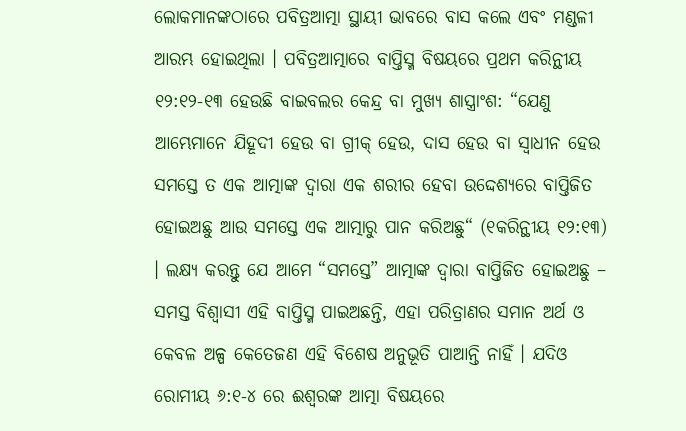ଲୋକମାନଙ୍କଠାରେ ପବିତ୍ରଆତ୍ମା ସ୍ଥାୟୀ ଭାବରେ ବାସ କଲେ ଏବଂ ମଣ୍ଡଳୀ ଆରମ୍ଭ ହୋଇଥିଲା । ପବିତ୍ରଆତ୍ମାରେ ବାପ୍ତିସ୍ମ ବିଷୟରେ ପ୍ରଥମ କରିନ୍ଥୀୟ ୧୨:୧୨-୧୩ ହେଉଛି ବାଇବଲର କେନ୍ଦ୍ର ବା ମୁଖ୍ୟ ଶାସ୍ତ୍ରାଂଶ: “ଯେଣୁ ଆମ୍ଭେମାନେ ଯିହୂଦୀ ହେଉ ବା ଗ୍ରୀକ୍ ହେଉ, ଦାସ ହେଉ ବା ସ୍ଵାଧୀନ ହେଉ ସମସ୍ତେ ତ ଏକ ଆତ୍ମାଙ୍କ ଦ୍ଵାରା ଏକ ଶରୀର ହେବା ଉଦ୍ଦେଶ୍ୟରେ ବାପ୍ତିଜିତ ହୋଇଅଛୁ ଆଉ ସମସ୍ତେ ଏକ ଆତ୍ମାରୁ ପାନ କରିଅଛୁ“ (୧କରିନ୍ଥୀୟ ୧୨:୧୩) । ଲକ୍ଷ୍ୟ କରନ୍ତୁ ଯେ ଆମେ “ସମସ୍ତେ” ଆତ୍ମାଙ୍କ ଦ୍ଵାରା ବାପ୍ତିଜିତ ହୋଇଅଛୁ – ସମସ୍ତ ବିଶ୍ଵାସୀ ଏହି ବାପ୍ତିସ୍ମ ପାଇଅଛନ୍ତି, ଏହା ପରିତ୍ରାଣର ସମାନ ଅର୍ଥ ଓ କେବଳ ଅଳ୍ପ କେତେଜଣ ଏହି ବିଶେଷ ଅନୁଭୂତି ପାଆନ୍ତି ନାହିଁ । ଯଦିଓ ରୋମୀୟ ୬:୧-୪ ରେ ଈଶ୍ଵରଙ୍କ ଆତ୍ମା ବିଷୟରେ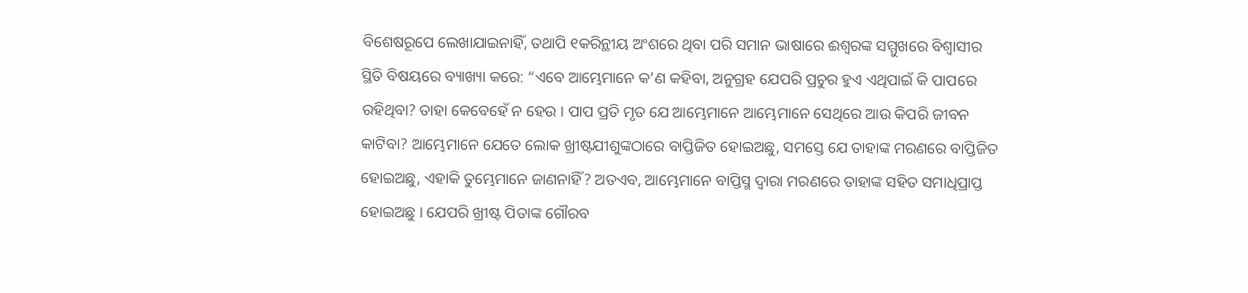ବିଶେଷରୂପେ ଲେଖାଯାଇନାହିଁ, ତଥାପି ୧କରିନ୍ଥୀୟ ଅଂଶରେ ଥିବା ପରି ସମାନ ଭାଷାରେ ଈଶ୍ଵରଙ୍କ ସମ୍ମୁଖରେ ବିଶ୍ଵାସୀର ସ୍ଥିତି ବିଷୟରେ ବ୍ୟାଖ୍ୟା କରେ: “ଏବେ ଆମ୍ଭେମାନେ କ’ଣ କହିବା, ଅନୁଗ୍ରହ ଯେପରି ପ୍ରଚୁର ହୁଏ ଏଥିପାଇଁ କି ପାପରେ ରହିଥିବା? ତାହା କେବେହେଁ ନ ହେଉ । ପାପ ପ୍ରତି ମୃତ ଯେ ଆମ୍ଭେମାନେ ଆମ୍ଭେମାନେ ସେଥିରେ ଆଉ କିପରି ଜୀବନ କାଟିବା? ଆମ୍ଭେମାନେ ଯେତେ ଲୋକ ଖ୍ରୀଷ୍ଟଯୀଶୁଙ୍କଠାରେ ବାପ୍ତିଜିତ ହୋଇଅଛୁ, ସମସ୍ତେ ଯେ ତାହାଙ୍କ ମରଣରେ ବାପ୍ତିଜିତ ହୋଇଅଛୁ, ଏହାକି ତୁମ୍ଭେମାନେ ଜାଣନାହିଁ? ଅତଏବ, ଆମ୍ଭେମାନେ ବାପ୍ତିସ୍ମ ଦ୍ଵାରା ମରଣରେ ତାହାଙ୍କ ସହିତ ସମାଧିପ୍ରାପ୍ତ ହୋଇଅଛୁ । ଯେପରି ଖ୍ରୀଷ୍ଟ ପିତାଙ୍କ ଗୌରବ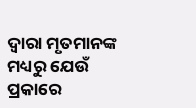ଦ୍ଵାରା ମୃତମାନଙ୍କ ମଧ୍ୟରୁ ଯେଉଁ ପ୍ରକାରେ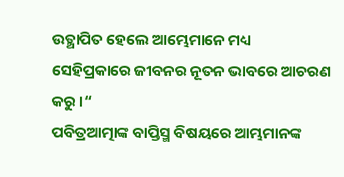ଉତ୍ଥାପିତ ହେଲେ ଆମ୍ଭେମାନେ ମଧ୍ୟ ସେହିପ୍ରକାରେ ଜୀବନର ନୂତନ ଭାବରେ ଆଚରଣ କରୁ ।“
ପବିତ୍ରଆତ୍ମାଙ୍କ ବାପ୍ତିସ୍ମ ବିଷୟରେ ଆମ୍ଭମାନଙ୍କ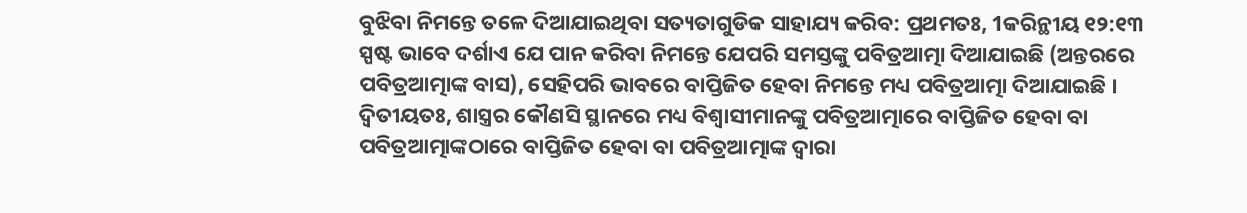ବୁଝିବା ନିମନ୍ତେ ତଳେ ଦିଆଯାଇଥିବା ସତ୍ୟତାଗୁଡିକ ସାହାଯ୍ୟ କରିବ: ପ୍ରଥମତଃ, 1କରିନ୍ଥୀୟ ୧୨:୧୩ ସ୍ପଷ୍ଟ ଭାବେ ଦର୍ଶାଏ ଯେ ପାନ କରିବା ନିମନ୍ତେ ଯେପରି ସମସ୍ତଙ୍କୁ ପବିତ୍ରଆତ୍ମା ଦିଆଯାଇଛି (ଅନ୍ତରରେ ପବିତ୍ରଆତ୍ମାଙ୍କ ବାସ), ସେହିପରି ଭାବରେ ବାପ୍ତିଜିତ ହେବା ନିମନ୍ତେ ମଧ୍ୟ ପବିତ୍ରଆତ୍ମା ଦିଆଯାଇଛି । ଦ୍ଵିତୀୟତଃ, ଶାସ୍ତ୍ରର କୌଣସି ସ୍ଥାନରେ ମଧ୍ୟ ବିଶ୍ଵାସୀମାନଙ୍କୁ ପବିତ୍ରଆତ୍ମାରେ ବାପ୍ତିଜିତ ହେବା ବା ପବିତ୍ରଆତ୍ମାଙ୍କଠାରେ ବାପ୍ତିଜିତ ହେବା ବା ପବିତ୍ରଆତ୍ମାଙ୍କ ଦ୍ଵାରା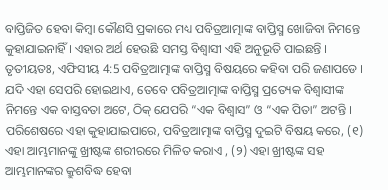ବାପ୍ତିଜିତ ହେବା କିମ୍ବା କୌଣସି ପ୍ରକାରେ ମଧ୍ୟ ପବିତ୍ରଆତ୍ମାଙ୍କ ବାପ୍ତିସ୍ମ ଖୋଜିବା ନିମନ୍ତେ କୁହାଯାଇନାହିଁ । ଏହାର ଅର୍ଥ ହେଉଛି ସମସ୍ତ ବିଶ୍ଵାସୀ ଏହି ଅନୁଭୂତି ପାଇଛନ୍ତି । ତୃତୀୟତଃ, ଏଫିସୀୟ 4:5 ପବିତ୍ରଆତ୍ମାଙ୍କ ବାପ୍ତିସ୍ମ ବିଷୟରେ କହିବା ପରି ଜଣାପଡେ । ଯଦି ଏହା ସେପରି ହୋଇଥାଏ, ତେବେ ପବିତ୍ରଆତ୍ମାଙ୍କ ବାପ୍ତିସ୍ମ ପ୍ରତ୍ୟେକ ବିଶ୍ଵାସୀଙ୍କ ନିମନ୍ତେ ଏକ ବାସ୍ତବତା ଅଟେ, ଠିକ୍ ଯେପରି “ଏକ ବିଶ୍ବାସ” ଓ “ଏକ ପିତା” ଅଟନ୍ତି ।
ପରିଶେଷରେ ଏହା କୁହାଯାଇପାରେ, ପବିତ୍ରଆତ୍ମାଙ୍କ ବାପ୍ତିସ୍ମ ଦୁଇଟି ବିଷୟ କରେ, (୧) ଏହା ଆମ୍ଭମାନଙ୍କୁ ଖ୍ରୀଷ୍ଟଙ୍କ ଶରୀରରେ ମିଳିତ କରାଏ , (୨) ଏହା ଖ୍ରୀଷ୍ଟଙ୍କ ସହ ଆମ୍ଭମାନଙ୍କର କ୍ରୁଶବିଦ୍ଧ ହେବା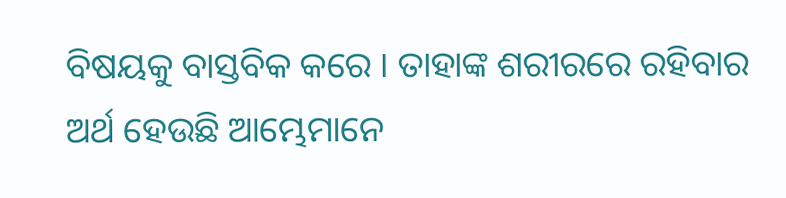ବିଷୟକୁ ବାସ୍ତବିକ କରେ । ତାହାଙ୍କ ଶରୀରରେ ରହିବାର ଅର୍ଥ ହେଉଛି ଆମ୍ଭେମାନେ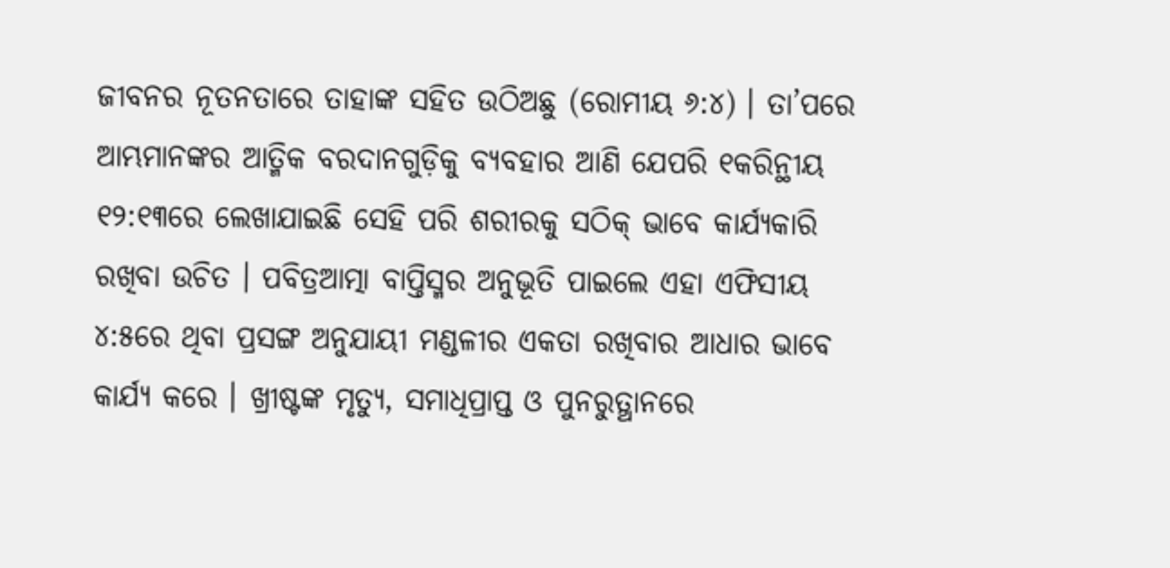ଜୀବନର ନୂତନତାରେ ତାହାଙ୍କ ସହିତ ଉଠିଅଛୁ (ରୋମୀୟ ୬:୪) । ତା’ପରେ ଆମ୍ଭମାନଙ୍କର ଆତ୍ମିକ ବରଦାନଗୁଡ଼ିକୁ ବ୍ୟବହାର ଆଣି ଯେପରି ୧କରିନ୍ଥୀୟ ୧୨:୧୩ରେ ଲେଖାଯାଇଛି ସେହି ପରି ଶରୀରକୁ ସଠିକ୍ ଭାବେ କାର୍ଯ୍ୟକାରି ରଖିବା ଉଚିତ । ପବିତ୍ରଆତ୍ମା ବାପ୍ତିସ୍ମର ଅନୁଭୂତି ପାଇଲେ ଏହା ଏଫିସୀୟ ୪:୫ରେ ଥିବା ପ୍ରସଙ୍ଗ ଅନୁଯାୟୀ ମଣ୍ଡଳୀର ଏକତା ରଖିବାର ଆଧାର ଭାବେ କାର୍ଯ୍ୟ କରେ । ଖ୍ରୀଷ୍ଟଙ୍କ ମୃତ୍ୟୁ, ସମାଧିପ୍ରାପ୍ତ ଓ ପୁନରୁତ୍ଥାନରେ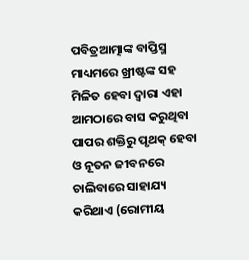ପବିତ୍ରଆତ୍ମାଙ୍କ ବାପ୍ତିସ୍ମ ମାଧ୍ୟମରେ ଖ୍ରୀଷ୍ଟଙ୍କ ସହ ମିଳିତ ହେବା ଦ୍ଵାରା ଏହା ଆମଠାରେ ବାସ କରୁଥିବା ପାପର ଶକ୍ତିରୁ ପୃଥକ୍ ହେବା ଓ ନୂତନ ଜୀବନରେ ଚାଲିବାରେ ସାହାଯ୍ୟ କରିଥାଏ (ରୋମୀୟ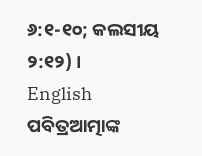୬:୧-୧୦; କଲସୀୟ ୨:୧୨) ।
English
ପବିତ୍ରଆତ୍ମାଙ୍କ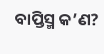ବାପ୍ତିସ୍ମ କ’ଣ?